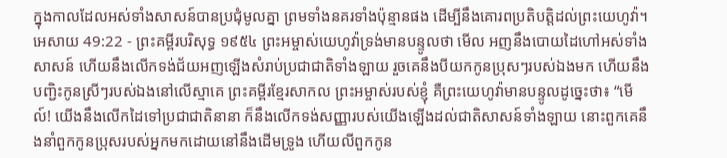ក្នុងកាលដែលអស់ទាំងសាសន៍បានប្រជុំមូលគ្នា ព្រមទាំងនគរទាំងប៉ុន្មានផង ដើម្បីនឹងគោរពប្រតិបត្តិដល់ព្រះយេហូវ៉ា។
អេសាយ 49:22 - ព្រះគម្ពីរបរិសុទ្ធ ១៩៥៤ ព្រះអម្ចាស់យេហូវ៉ាទ្រង់មានបន្ទូលថា មើល អញនឹងបោយដៃហៅអស់ទាំងសាសន៍ ហើយនឹងលើកទង់ជ័យអញឡើងសំរាប់ប្រជាជាតិទាំងឡាយ រួចគេនឹងបីយកកូនប្រុសៗរបស់ឯងមក ហើយនឹងបញ្ជិះកូនស្រីៗរបស់ឯងនៅលើស្មាគេ ព្រះគម្ពីរខ្មែរសាកល ព្រះអម្ចាស់របស់ខ្ញុំ គឺព្រះយេហូវ៉ាមានបន្ទូលដូច្នេះថា៖ “មើល៍! យើងនឹងលើកដៃទៅប្រជាជាតិនានា ក៏នឹងលើកទង់សញ្ញារបស់យើងឡើងដល់ជាតិសាសន៍ទាំងឡាយ នោះពួកគេនឹងនាំពួកកូនប្រុសរបស់អ្នកមកដោយនៅនឹងដើមទ្រូង ហើយលីពួកកូន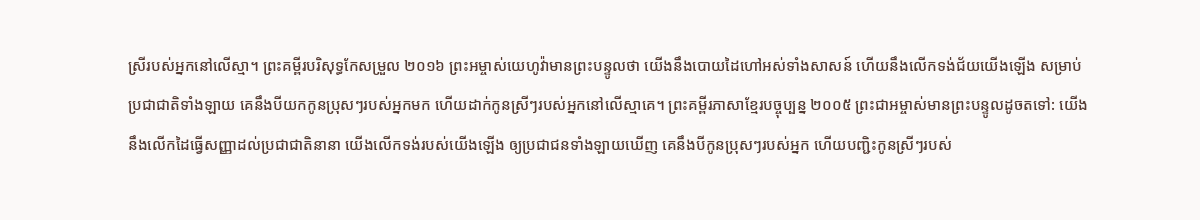ស្រីរបស់អ្នកនៅលើស្មា។ ព្រះគម្ពីរបរិសុទ្ធកែសម្រួល ២០១៦ ព្រះអម្ចាស់យេហូវ៉ាមានព្រះបន្ទូលថា យើងនឹងបោយដៃហៅអស់ទាំងសាសន៍ ហើយនឹងលើកទង់ជ័យយើងឡើង សម្រាប់ប្រជាជាតិទាំងឡាយ គេនឹងបីយកកូនប្រុសៗរបស់អ្នកមក ហើយដាក់កូនស្រីៗរបស់អ្នកនៅលើស្មាគេ។ ព្រះគម្ពីរភាសាខ្មែរបច្ចុប្បន្ន ២០០៥ ព្រះជាអម្ចាស់មានព្រះបន្ទូលដូចតទៅ: យើងនឹងលើកដៃធ្វើសញ្ញាដល់ប្រជាជាតិនានា យើងលើកទង់របស់យើងឡើង ឲ្យប្រជាជនទាំងឡាយឃើញ គេនឹងបីកូនប្រុសៗរបស់អ្នក ហើយបញ្ជិះកូនស្រីៗរបស់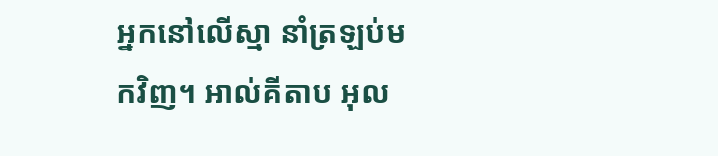អ្នកនៅលើស្មា នាំត្រឡប់មកវិញ។ អាល់គីតាប អុល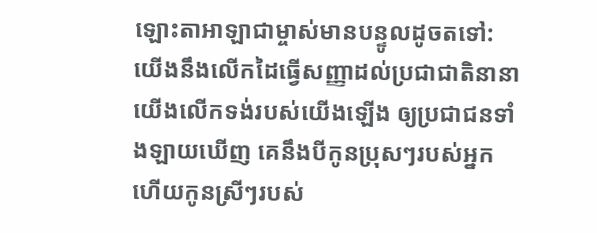ឡោះតាអាឡាជាម្ចាស់មានបន្ទូលដូចតទៅ: យើងនឹងលើកដៃធ្វើសញ្ញាដល់ប្រជាជាតិនានា យើងលើកទង់របស់យើងឡើង ឲ្យប្រជាជនទាំងឡាយឃើញ គេនឹងបីកូនប្រុសៗរបស់អ្នក ហើយកូនស្រីៗរបស់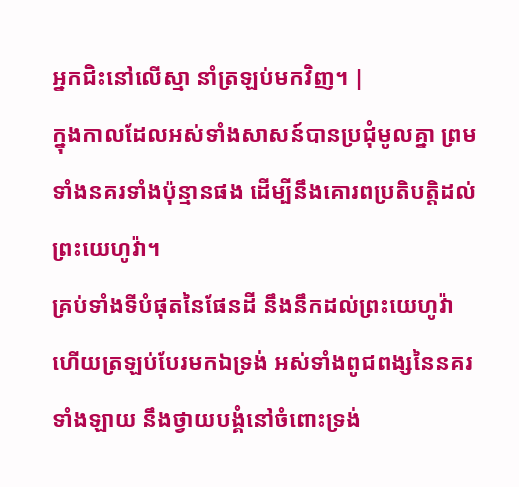អ្នកជិះនៅលើស្មា នាំត្រឡប់មកវិញ។ |
ក្នុងកាលដែលអស់ទាំងសាសន៍បានប្រជុំមូលគ្នា ព្រមទាំងនគរទាំងប៉ុន្មានផង ដើម្បីនឹងគោរពប្រតិបត្តិដល់ព្រះយេហូវ៉ា។
គ្រប់ទាំងទីបំផុតនៃផែនដី នឹងនឹកដល់ព្រះយេហូវ៉ា ហើយត្រឡប់បែរមកឯទ្រង់ អស់ទាំងពូជពង្សនៃនគរទាំងឡាយ នឹងថ្វាយបង្គំនៅចំពោះទ្រង់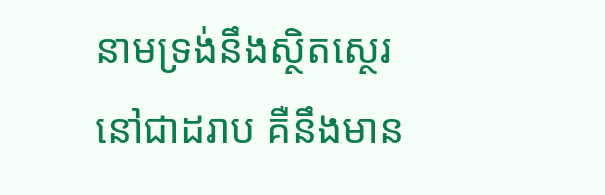នាមទ្រង់នឹងស្ថិតស្ថេរនៅជាដរាប គឺនឹងមាន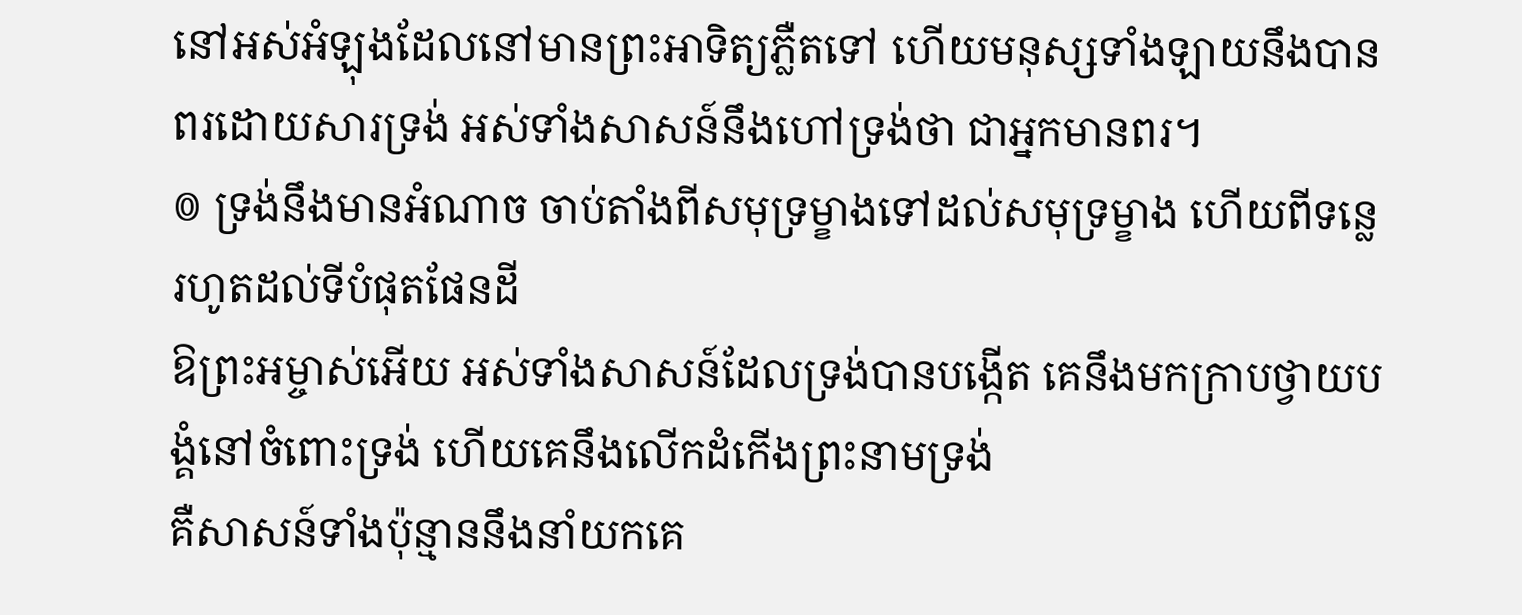នៅអស់អំឡុងដែលនៅមានព្រះអាទិត្យភ្លឺតទៅ ហើយមនុស្សទាំងឡាយនឹងបានពរដោយសារទ្រង់ អស់ទាំងសាសន៍នឹងហៅទ្រង់ថា ជាអ្នកមានពរ។
៙ ទ្រង់នឹងមានអំណាច ចាប់តាំងពីសមុទ្រម្ខាងទៅដល់សមុទ្រម្ខាង ហើយពីទន្លេ រហូតដល់ទីបំផុតផែនដី
ឱព្រះអម្ចាស់អើយ អស់ទាំងសាសន៍ដែលទ្រង់បានបង្កើត គេនឹងមកក្រាបថ្វាយបង្គំនៅចំពោះទ្រង់ ហើយគេនឹងលើកដំកើងព្រះនាមទ្រង់
គឺសាសន៍ទាំងប៉ុន្មាននឹងនាំយកគេ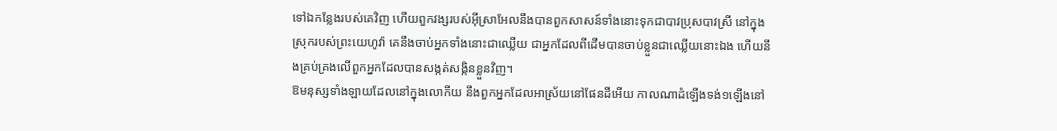ទៅឯកន្លែងរបស់គេវិញ ហើយពួកវង្សរបស់អ៊ីស្រាអែលនឹងបានពួកសាសន៍ទាំងនោះទុកជាបាវប្រុសបាវស្រី នៅក្នុងស្រុករបស់ព្រះយេហូវ៉ា គេនឹងចាប់អ្នកទាំងនោះជាឈ្លើយ ជាអ្នកដែលពីដើមបានចាប់ខ្លួនជាឈ្លើយនោះឯង ហើយនឹងគ្រប់គ្រងលើពួកអ្នកដែលបានសង្កត់សង្កិនខ្លួនវិញ។
ឱមនុស្សទាំងឡាយដែលនៅក្នុងលោកីយ នឹងពួកអ្នកដែលអាស្រ័យនៅផែនដីអើយ កាលណាដំឡើងទង់១ឡើងនៅ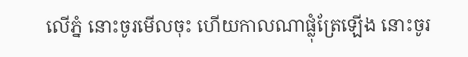លើភ្នំ នោះចូរមើលចុះ ហើយកាលណាផ្លុំត្រែឡើង នោះចូរ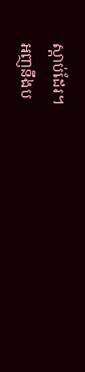ស្តាប់ដែរ។
អញនឹងប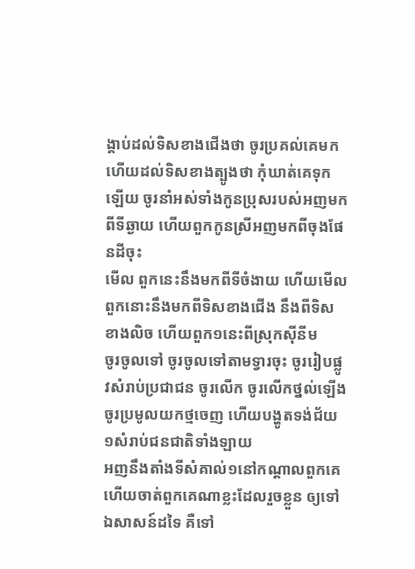ង្គាប់ដល់ទិសខាងជើងថា ចូរប្រគល់គេមក ហើយដល់ទិសខាងត្បូងថា កុំឃាត់គេទុកឡើយ ចូរនាំអស់ទាំងកូនប្រុសរបស់អញមកពីទីឆ្ងាយ ហើយពួកកូនស្រីអញមកពីចុងផែនដីចុះ
មើល ពួកនេះនឹងមកពីទីចំងាយ ហើយមើល ពួកនោះនឹងមកពីទិសខាងជើង នឹងពីទិសខាងលិច ហើយពួក១នេះពីស្រុកស៊ីនីម
ចូរចូលទៅ ចូរចូលទៅតាមទ្វារចុះ ចូររៀបផ្លូវសំរាប់ប្រជាជន ចូរលើក ចូរលើកថ្នល់ឡើង ចូរប្រមូលយកថ្មចេញ ហើយបង្ហូតទង់ជ័យ១សំរាប់ជនជាតិទាំងឡាយ
អញនឹងតាំងទីសំគាល់១នៅកណ្តាលពួកគេ ហើយចាត់ពួកគេណាខ្លះដែលរួចខ្លួន ឲ្យទៅឯសាសន៍ដទៃ គឺទៅ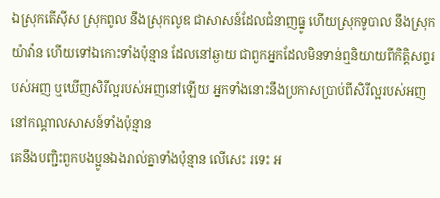ឯស្រុកតើស៊ីស ស្រុកពូល នឹងស្រុកលូឌ ជាសាសន៍ដែលជំនាញធ្នូ ហើយស្រុកទូបាល នឹងស្រុកយ៉ាវ៉ាន ហើយទៅឯកោះទាំងប៉ុន្មាន ដែលនៅឆ្ងាយ ជាពួកអ្នកដែលមិនទាន់ឮនិយាយពីកិត្តិសព្ទរបស់អញ ឬឃើញសិរីល្អរបស់អញនៅឡើយ អ្នកទាំងនោះនឹងប្រកាសប្រាប់ពីសិរីល្អរបស់អញ នៅកណ្តាលសាសន៍ទាំងប៉ុន្មាន
គេនឹងបញ្ជិះពួកបងប្អូនឯងរាល់គ្នាទាំងប៉ុន្មាន លើសេះ រទេះ អ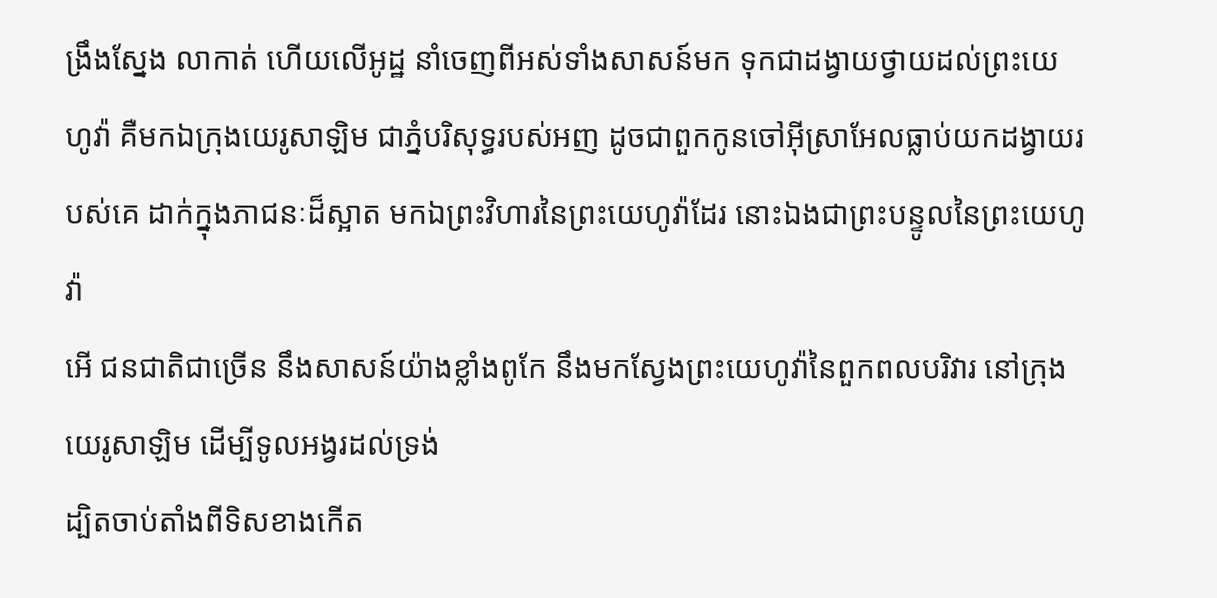ង្រឹងស្នែង លាកាត់ ហើយលើអូដ្ឋ នាំចេញពីអស់ទាំងសាសន៍មក ទុកជាដង្វាយថ្វាយដល់ព្រះយេហូវ៉ា គឺមកឯក្រុងយេរូសាឡិម ជាភ្នំបរិសុទ្ធរបស់អញ ដូចជាពួកកូនចៅអ៊ីស្រាអែលធ្លាប់យកដង្វាយរបស់គេ ដាក់ក្នុងភាជនៈដ៏ស្អាត មកឯព្រះវិហារនៃព្រះយេហូវ៉ាដែរ នោះឯងជាព្រះបន្ទូលនៃព្រះយេហូវ៉ា
អើ ជនជាតិជាច្រើន នឹងសាសន៍យ៉ាងខ្លាំងពូកែ នឹងមកស្វែងព្រះយេហូវ៉ានៃពួកពលបរិវារ នៅក្រុងយេរូសាឡិម ដើម្បីទូលអង្វរដល់ទ្រង់
ដ្បិតចាប់តាំងពីទិសខាងកើត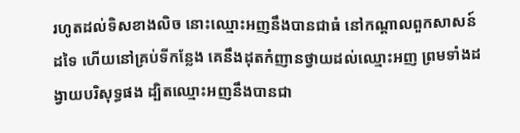រហូតដល់ទិសខាងលិច នោះឈ្មោះអញនឹងបានជាធំ នៅកណ្តាលពួកសាសន៍ដទៃ ហើយនៅគ្រប់ទីកន្លែង គេនឹងដុតកំញានថ្វាយដល់ឈ្មោះអញ ព្រមទាំងដង្វាយបរិសុទ្ធផង ដ្បិតឈ្មោះអញនឹងបានជា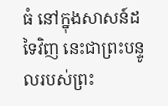ធំ នៅក្នុងសាសន៍ដទៃវិញ នេះជាព្រះបន្ទូលរបស់ព្រះ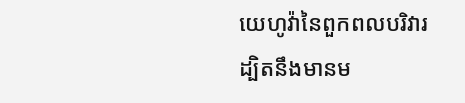យេហូវ៉ានៃពួកពលបរិវារ
ដ្បិតនឹងមានម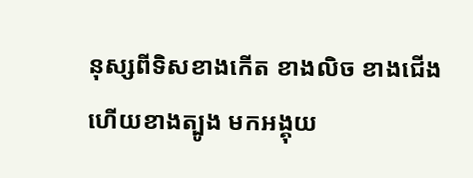នុស្សពីទិសខាងកើត ខាងលិច ខាងជើង ហើយខាងត្បូង មកអង្គុយ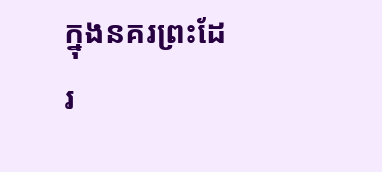ក្នុងនគរព្រះដែរ